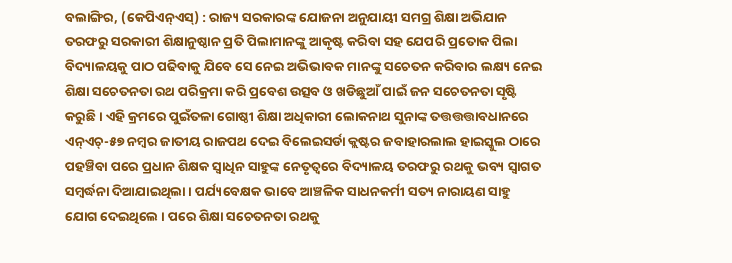ବଲାଙ୍ଗିର, (କେପିଏନ୍ଏସ୍) : ରାଜ୍ୟ ସରକାରଙ୍କ ଯୋଜନା ଅନୁଯାୟୀ ସମଗ୍ର ଶିକ୍ଷା ଅଭିଯାନ ତରଫରୁ ସରକାରୀ ଶିକ୍ଷାନୁଷ୍ଠାନ ପ୍ରତି ପିଲାମାନଙ୍କୁ ଆକୃଷ୍ଟ କରିବା ସହ ଯେପରି ପ୍ରତୋକ ପିଲା ବିଦ୍ୟାଳୟକୁ ପାଠ ପଢିବାକୁ ଯିବେ ସେ ନେଇ ଅଭିଭାବକ ମାନଙ୍କୁ ସଚେତନ କରିବାର ଲକ୍ଷ୍ୟ ନେଇ ଶିକ୍ଷା ସଚେତନତା ରଥ ପରିକ୍ରମା କରି ପ୍ରବେଶ ଉତ୍ସବ ଓ ଖଡିଛୁଆଁ ପାଇଁ ଜନ ସଚେତନତା ସୃଷ୍ଟି କରୁଛି । ଏହି କ୍ରମରେ ପୁଇଁତଳା ଗୋଷ୍ଠୀ ଶିକ୍ଷା ଅଧିକାରୀ ଲୋକନାଥ ସୁନାଙ୍କ ତତ୍ତତ୍ତତ୍ତାବଧାନରେ ଏନ୍ଏଚ୍-୫୭ ନମ୍ବର ଜାତୀୟ ରାଜପଥ ଦେଇ ବିଲେଇସର୍ଡା କ୍ଲଷ୍ଟର ଜବାହାରଲାଲ ହାଇସ୍କୁଲ ଠାରେ ପହଞ୍ଚିବା ପରେ ପ୍ରଧାନ ଶିକ୍ଷକ ସ୍ୱାଧିନ ସାହୁଙ୍କ ନେତୃତ୍ୱରେ ବିଦ୍ୟାଳୟ ତରଫରୁ ରଥକୁ ଭବ୍ୟ ସ୍ୱାଗତ ସମ୍ଵର୍ଦ୍ଧନା ଦିଆଯାଇଥିଲା । ପର୍ଯ୍ୟବେକ୍ଷକ ଭାବେ ଆଞ୍ଚଳିକ ସାଧନକର୍ମୀ ସତ୍ୟ ନାରାୟଣ ସାହୁ ଯୋଗ ଦେଇଥିଲେ । ପରେ ଶିକ୍ଷା ସଚେତନତା ରଥକୁ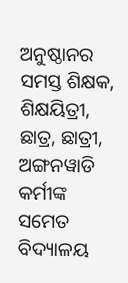ଅନୁଷ୍ଠାନର ସମସ୍ତ ଶିକ୍ଷକ, ଶିକ୍ଷୟିତ୍ରୀ, ଛାତ୍ର, ଛାତ୍ରୀ, ଅଙ୍ଗନୱାଡି କର୍ମୀଙ୍କ ସମେତ ବିଦ୍ୟାଳୟ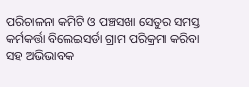ପରିଚାଳନା କମିଟି ଓ ପଞ୍ଚସଖା ସେତୁର ସମସ୍ତ କର୍ମକର୍ତ୍ତା ବିଲେଇସର୍ଡା ଗ୍ରାମ ପରିକ୍ରମା କରିବା ସହ ଅଭିଭାବକ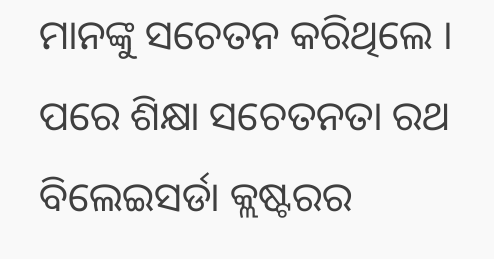ମାନଙ୍କୁ ସଚେତନ କରିଥିଲେ । ପରେ ଶିକ୍ଷା ସଚେତନତା ରଥ ବିଲେଇସର୍ଡା କ୍ଲଷ୍ଟରର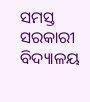ସମସ୍ତ ସରକାରୀ ବିଦ୍ୟାଳୟ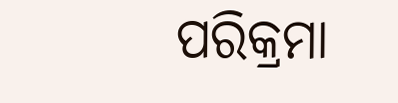ପରିକ୍ରମା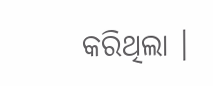କରିଥିଲା ।